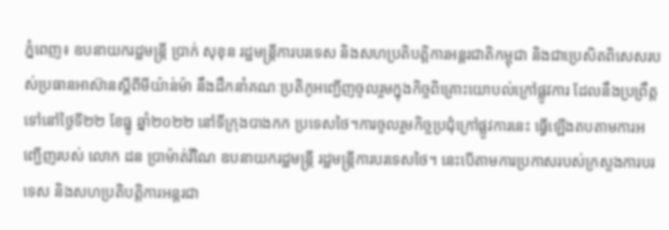ភ្នំពេញ៖ ឧបនាយករដ្ឋមន្រ្តី ប្រាក់ សុខុន រដ្ឋមន្រ្តីការបរទេស និងសហប្រតិបត្តិការអន្តរជាតិកម្ពុជា និងជាប្រេសិតពិសេសរបស់ប្រធានអាស៊ានស្តីពីមីយ៉ាន់ម៉ា នឹងដឹកនាំគណៈប្រតិភូអញ្ជើញចូលរួមក្នុងកិច្ចពិគ្រោះយោបល់ក្រៅផ្លូវការ ដែលនឹងប្រព្រឹត្តទៅនៅថ្ងៃទី២២ ខែធ្នូ ឆ្នាំ២០២២ នៅទីក្រុងបាងកក ប្រទេសថៃ។ការចូលរួមកិច្ចប្រជុំក្រៅផ្លូវការនេះ ធ្វើឡើងតបតាមការអញ្ជើញរបស់ លោក ដន ប្រាម៉ាត់វីណៃ ឧបនាយករដ្ឋមន្រ្តី រដ្ឋមន្រ្តីការបរទេសថៃ។ នេះបើតាមការប្រកាសរបស់ក្រសួងការបរទេស និងសហប្រតិបត្តិការអន្តរជា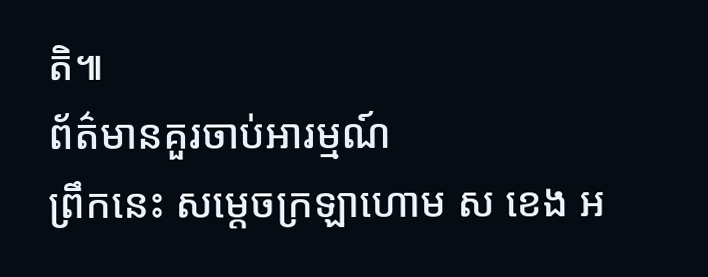តិ៕
ព័ត៌មានគួរចាប់អារម្មណ៍
ព្រឹកនេះ សម្តេចក្រឡាហោម ស ខេង អ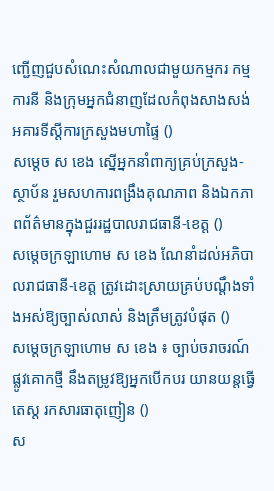ញ្ជើញជួបសំណេះសំណាលជាមួយកម្មករ កម្មការនី និងក្រុមអ្នកជំនាញដែលកំពុងសាងសង់អគារទីស្ដីការក្រសួងមហាផ្ទៃ ()
សម្តេច ស ខេង ស្នើអ្នកនាំពាក្យគ្រប់ក្រសួង-ស្ថាប័ន រួមសហការពង្រឹងគុណភាព និងឯកភាពព័ត៌មានក្នុងជួររដ្ឋបាលរាជធានី-ខេត្ត ()
សម្ដេចក្រឡាហោម ស ខេង ណែនាំដល់អភិបាលរាជធានី-ខេត្ត ត្រូវដោះស្រាយគ្រប់បណ្តឹងទាំងអស់ឱ្យច្បាស់លាស់ និងត្រឹមត្រូវបំផុត ()
សម្តេចក្រឡាហោម ស ខេង ៖ ច្បាប់ចរាចរណ៍ផ្លូវគោកថ្មី នឹងតម្រូវឱ្យអ្នកបើកបរ យានយន្តធ្វើតេស្ត រកសារធាតុញៀន ()
ស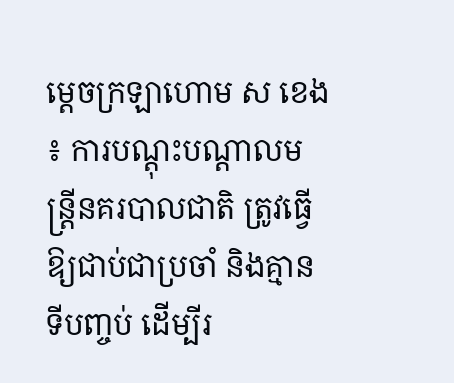ម្ដេចក្រឡាហោម ស ខេង ៖ ការបណ្ដុះបណ្ដាលមន្ដ្រីនគរបាលជាតិ ត្រូវធ្វើឱ្យជាប់ជាប្រចាំ និងគ្មានទីបញ្ចប់ ដើម្បីរ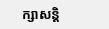ក្សាសន្ដិ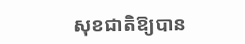សុខជាតិឱ្យបាន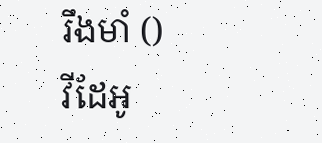រឹងមាំ ()
វីដែអូ